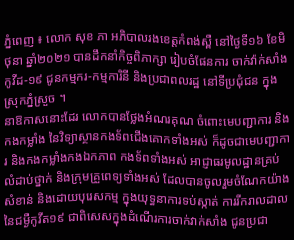ភ្នំពេញ ៖ លោក សុខ ភា អភិបាលរងខេត្តកំពង់ស្ពឺ នៅថ្ងៃទី១៦ ខែមិថុនា ឆ្នាំ២០២១ បានដឹកនាំកិច្ចពិភាក្សា រៀបចំផែនការ ចាក់វ៉ាក់សាំងកូវីដ-១៩ ជូនកម្មករ-កម្មការិនី និងប្រជាពលរដ្ឋ នៅទីប្រជុំជន ក្នុងស្រុកភ្នំស្រួច ។
នាឱកាសនោះដែរ លោកបានថ្លែងអំណរគុណ ចំពោះមេបញ្ជាការ និងកងកម្លាំង នៃវិទ្យាស្ថានកងទ័ពជើងគោកទាំងអស់ ក៏ដូចជាមេបញ្ជាការ និងកងកម្លាំងកងឯកភាព កងទ័ពទាំងអស់ អាជ្ញាធរមូលដ្ឋានគ្រប់លំដាប់ថ្នាក់ និងក្រុមគ្រួពេទ្យទាំងអស់ ដែលបានចូលរួមចំណែកយ៉ាងសំខាន់ និងដោយបុរេសកម្ម ក្នុងយុទ្ធនាការទប់ស្កាត់ ការរីករាលដាល នៃជម្ងឺកូវីត១៩ ជាពិសេសក្នុងដំណើរការចាក់វាក់សាំង ជូនប្រជា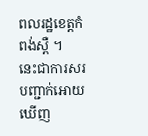ពលរដ្ឋខេត្តកំពង់ស្ពឺ ។
នេះជាការសរបញ្ជាក់អោយឃើញ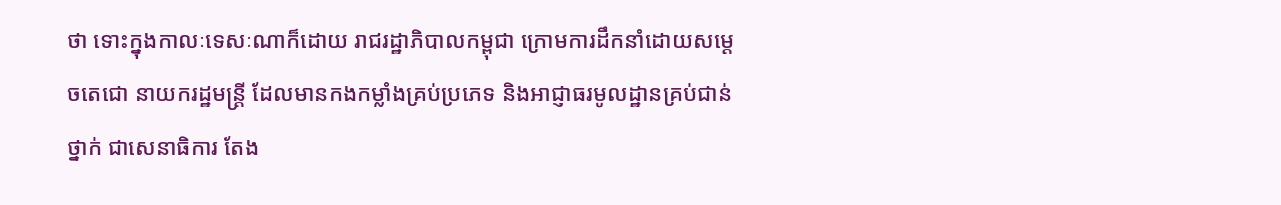ថា ទោះក្នុងកាលៈទេសៈណាក៏ដោយ រាជរដ្ឋាភិបាលកម្ពុជា ក្រោមការដឹកនាំដោយសម្តេចតេជោ នាយករដ្ឋមន្ត្រី ដែលមានកងកម្លាំងគ្រប់ប្រភេទ និងអាជ្ញាធរមូលដ្ឋានគ្រប់ជាន់ថ្នាក់ ជាសេនាធិការ តែង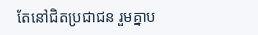តែនៅជិតប្រជាជន រួមគ្នាប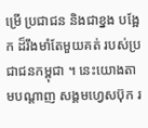ម្រើ ប្រជាជន និងជាខ្នង បង្អែក ដ៏រឹងមាំតែមួយគត់ របស់ប្រជាជនកម្ពុជា ។ នេះយោងតាមបណ្តាញ សង្គមហ្វេសប៊ុក រ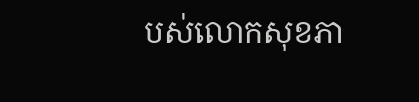បស់លោកសុខភា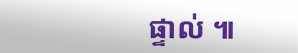ផ្ទាល់ ៕